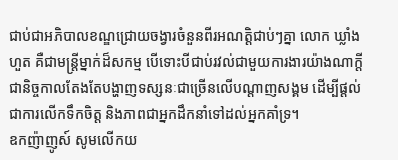ជាប់ជាអភិបាលខណ្ឌជ្រោយចង្វារចំនួនពីរអណត្តិជាប់ៗគ្នា លោក ឃ្លាំង ហួត គឺជាមន្រ្តីម្នាក់ដ៏សកម្ម បើទោះបីជាប់រវល់ជាមួយការងារយ៉ាងណាក្តី ជានិច្ចកាលតែងតែបង្ហាញទស្សនៈជាច្រើនលើបណ្តាញសង្គម ដើម្បីផ្តល់ជាការលើកទឹកចិត្ត និងភាពជាអ្នកដឹកនាំទៅដល់អ្នកគាំទ្រ។
ឧកញ៉ាញូស៍ សូមលើកយ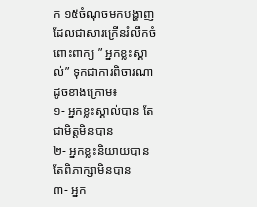ក ១៥ចំណុចមកបង្ហាញ ដែលជាសារក្រើនរំលឹកចំពោះពាក្យ ” អ្នកខ្លះស្គាល់” ទុកជាការពិចារណា ដូចខាងក្រោម៖
១- អ្នកខ្លះស្គាល់បាន តែជាមិត្តមិនបាន
២- អ្នកខ្លះនិយាយបាន តែពិភាក្សាមិនបាន
៣- អ្នក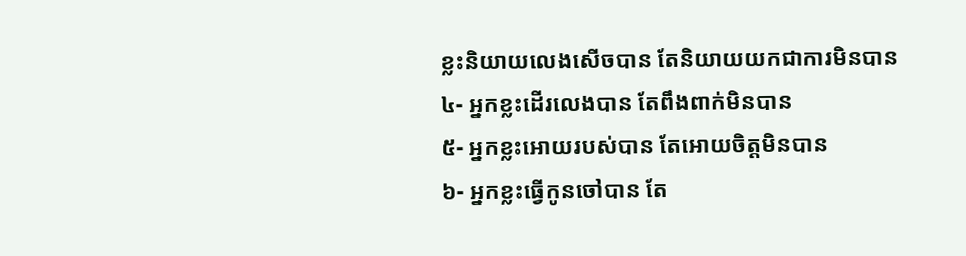ខ្លះនិយាយលេងសើចបាន តែនិយាយយកជាការមិនបាន
៤- អ្នកខ្លះដើរលេងបាន តែពឹងពាក់មិនបាន
៥- អ្នកខ្លះអោយរបស់បាន តែអោយចិត្តមិនបាន
៦- អ្នកខ្លះធ្វើកូនចៅបាន តែ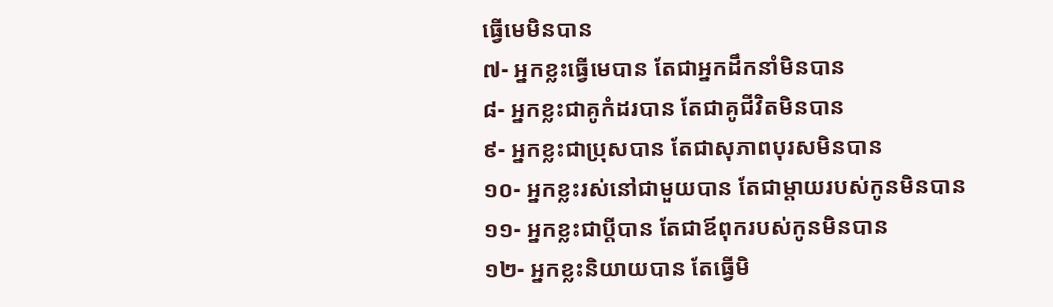ធ្វើមេមិនបាន
៧- អ្នកខ្លះធ្វើមេបាន តែជាអ្នកដឹកនាំមិនបាន
៨- អ្នកខ្លះជាគូកំដរបាន តែជាគូជីវិតមិនបាន
៩- អ្នកខ្លះជាប្រុសបាន តែជាសុភាពបុរសមិនបាន
១០- អ្នកខ្លះរស់នៅជាមួយបាន តែជាម្ដាយរបស់កូនមិនបាន
១១- អ្នកខ្លះជាប្ដីបាន តែជាឪពុករបស់កូនមិនបាន
១២- អ្នកខ្លះនិយាយបាន តែធ្វើមិ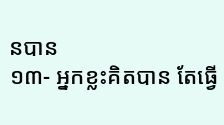នបាន
១៣- អ្នកខ្លះគិតបាន តែធ្វើ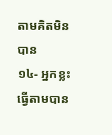តាមគិតមិនបាន
១៤- អ្នកខ្លះធ្វើតាមបាន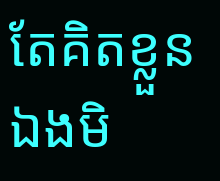តែគិតខ្លួនឯងមិ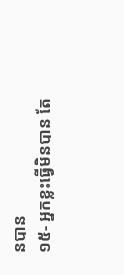នបាន
១៥- អ្នកខ្លះធ្វើមិនបាន តែ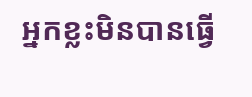អ្នកខ្លះមិនបានធ្វើ